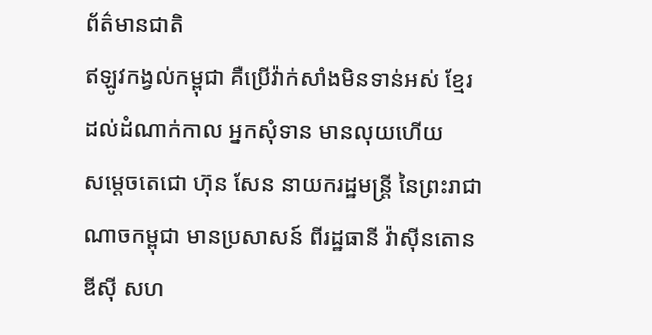ព័ត៌មានជាតិ
ឥឡូវកង្វល់កម្ពុជា គឺប្រើវ៉ាក់សាំងមិនទាន់អស់ ខ្មែរដល់ដំណាក់កាល អ្នកសុំទាន មានលុយហើយ
សម្តេចតេជោ ហ៊ុន សែន នាយករដ្ឋមន្ត្រី នៃព្រះរាជាណាចកម្ពុជា មានប្រសាសន៍ ពីរដ្ឋធានី វ៉ាស៊ីនតោនឌីស៊ី សហ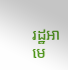រដ្ឋអាមេ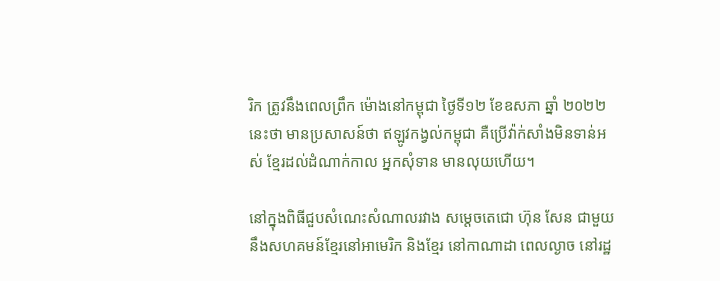រិក ត្រូវនឹងពេលព្រឹក ម៉ោងនៅកម្ពុជា ថ្ងៃទី១២ ខែឧសភា ឆ្នាំ ២០២២នេះថា មានប្រសាសន៍ថា ឥឡូវកង្វល់កម្ពុជា គឺប្រើវ៉ាក់សាំងមិនទាន់អស់ ខ្មែរដល់ដំណាក់កាល អ្នកសុំទាន មានលុយហើយ។

នៅក្នុងពិធីជួបសំណេះសំណាលរវាង សម្តេចតេជោ ហ៊ុន សែន ជាមួយនឹងសហគមន៍ខ្មែរនៅអាមេរិក និងខ្មែរ នៅកាណាដា ពេលល្ងាច នៅរដ្ឋ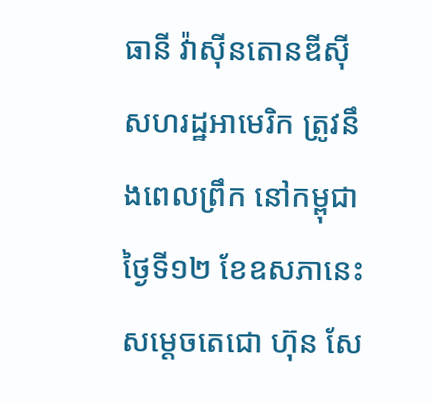ធានី វ៉ាស៊ីនតោនឌីស៊ី សហរដ្ឋអាមេរិក ត្រូវនឹងពេលព្រឹក នៅកម្ពុជា ថ្ងៃទី១២ ខែឧសភានេះ សម្ដេចតេជោ ហ៊ុន សែ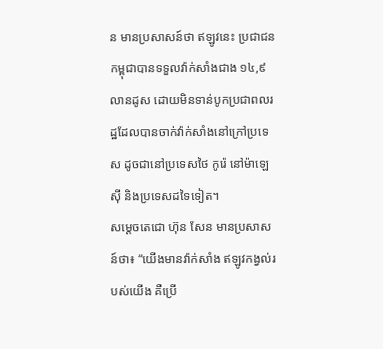ន មានប្រសាសន៍ថា ឥឡូវនេះ ប្រជាជនកម្ពុជាបានទទួលវ៉ាក់សាំងជាង ១៤,៩ លានដូស ដោយមិនទាន់បូកប្រជាពលរដ្ឋដែលបានចាក់វ៉ាក់សាំងនៅក្រៅប្រទេស ដូចជានៅប្រទេសថៃ កូរ៉េ នៅម៉ាឡេស៊ី និងប្រទេសដទៃទៀត។
សម្ដេចតេជោ ហ៊ុន សែន មានប្រសាសន៍ថា៖ “យើងមានវ៉ាក់សាំង ឥឡូវកង្វល់របស់យើង គឺប្រើ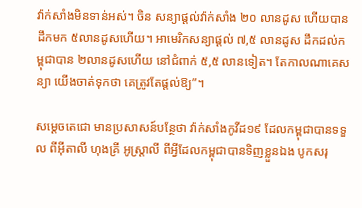វ៉ាក់សាំងមិនទាន់អស់។ ចិន សន្យាផ្ដល់វ៉ាក់សាំង ២០ លានដូស ហើយបានដឹកមក ៥លានដូសហើយ។ អាមេរិកសន្យាផ្ដល់ ៧,៥ លានដូស ដឹកដល់កម្ពុជាបាន ២លានដូសហើយ នៅជំពាក់ ៥,៥ លានទៀត។ តែកាលណាគេសន្យា យើងចាត់ទុកថា គេត្រូវតែផ្ដល់ឱ្យ”។

សម្ដេចតេជោ មានប្រសាសន៍បន្ថែថា វ៉ាក់សាំងកូវីដ១៩ ដែលកម្ពុជាបានទទួល ពីអ៊ីតាលី ហុងគ្រី អូស្ត្រាលី ពីអ្វីដែលកម្ពុជាបានទិញខ្លួនឯង បូកសរុ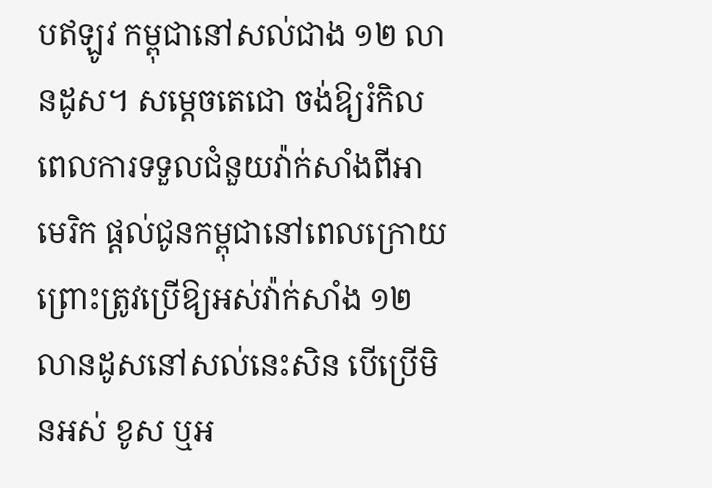បឥឡូវ កម្ពុជានៅសល់ជាង ១២ លានដូស។ សម្ដេចតេជោ ចង់ឱ្យរំកិលពេលការទទួលជំនួយវ៉ាក់សាំងពីអាមេរិក ផ្ដល់ជូនកម្ពុជានៅពេលក្រោយ ព្រោះត្រូវប្រើឱ្យអស់វ៉ាក់សាំង ១២លានដូសនៅសល់នេះសិន បើប្រើមិនអស់ ខូស ឬអ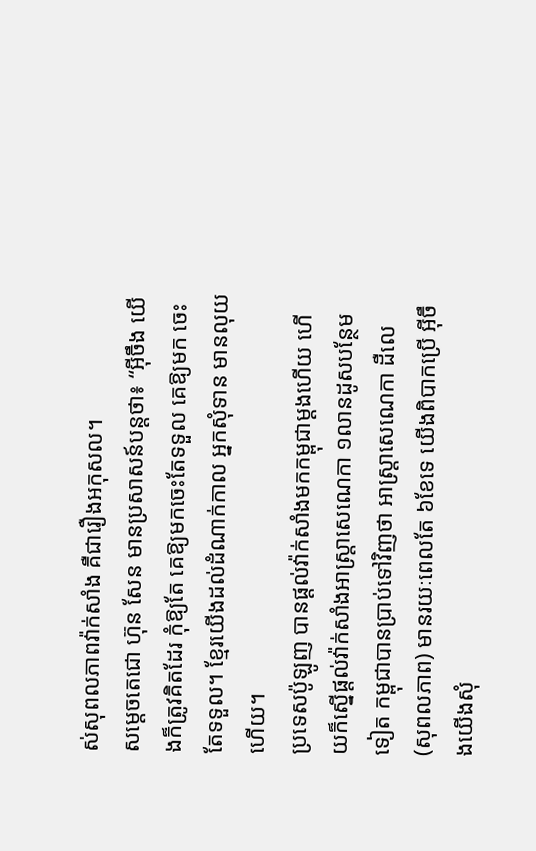ស់សុពលភាពវ៉ាក់សាំង គឺជារឿងអកុសល។
សម្ដេចតេជោ ហ៊ុន សែន មានប្រសាសន៍បន្តថា៖ “អ៊ីចឹង យើងក៏ត្រូវគិតដែរ កុំឱ្យតែ គេឱ្យមកចេះតែទទួល គេឱ្យមក ចេះតែទទួល។ ខ្មែរយើងដល់ដំណាក់កាល អ្នកសុំទាន មានលុយហើយ។
ប្រទេសប៉ូឡូញ បានផ្ដល់វ៉ាក់សាំងមកកម្ពុជាម្ដងហើយ ហើយក៏ស្នើផ្ដល់វ៉ាក់សាំងអាស្ត្រាសេណេកា ១លានដូសបន្ថែមទៀត កម្ពុជាបានប្រាប់ទៅវិញថា អាស្ត្រាសេណេកា ដឺលេ (សុពលភាព) មានរយៈពេលតែ ៦ខែទេ យើងពិបាកប្រើ អ៊ីចឹងយើងសុំ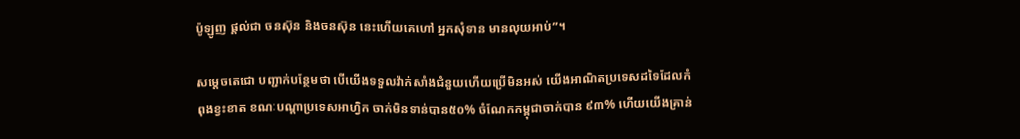ប៉ូឡូញ ផ្ដល់ជា ចនស៊ុន និងចនស៊ុន នេះហើយគេហៅ អ្នកសុំទាន មានលុយអាប់”។

សម្ដេចតេជោ បញ្ជាក់បន្ថែមថា បើយើងទទួលវ៉ាក់សាំងជំនួយហើយប្រើមិនអស់ យើងអាណិតប្រទេសដទៃដែលកំពុងខ្វះខាត ខណៈបណ្ដាប្រទេសអាហ្វិក ចាក់មិនទាន់បាន៥០% ចំណែកកម្ពុជាចាក់បាន ៩៣% ហើយយើងគ្រាន់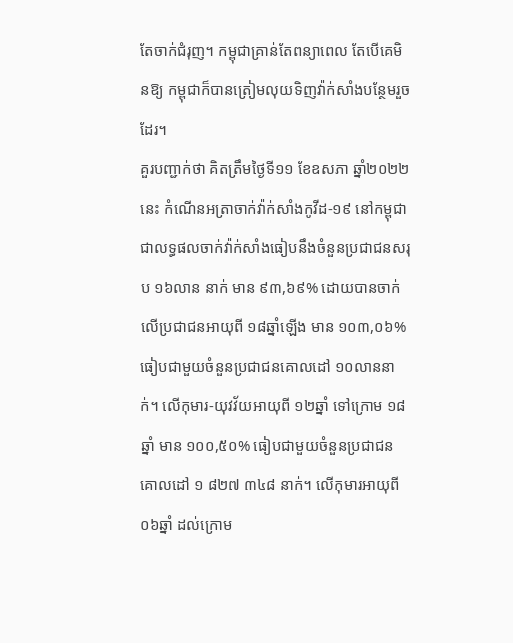តែចាក់ជំរុញ។ កម្ពុជាគ្រាន់តែពន្យាពេល តែបើគេមិនឱ្យ កម្ពុជាក៏បានត្រៀមលុយទិញវ៉ាក់សាំងបន្ថែមរួចដែរ។
គួរបញ្ជាក់ថា គិតត្រឹមថ្ងៃទី១១ ខែឧសភា ឆ្នាំ២០២២នេះ កំណើនអត្រាចាក់វ៉ាក់សាំងកូវីដ-១៩ នៅកម្ពុជា ជាលទ្ធផលចាក់វ៉ាក់សាំងធៀបនឹងចំនួនប្រជាជនសរុប ១៦លាន នាក់ មាន ៩៣,៦៩% ដោយបានចាក់លើប្រជាជនអាយុពី ១៨ឆ្នាំឡើង មាន ១០៣,០៦% ធៀបជាមួយចំនួនប្រជាជនគោលដៅ ១០លាននាក់។ លើកុមារ-យុវវ័យអាយុពី ១២ឆ្នាំ ទៅក្រោម ១៨ឆ្នាំ មាន ១០០,៥០% ធៀបជាមួយចំនួនប្រជាជនគោលដៅ ១ ៨២៧ ៣៤៨ នាក់។ លើកុមារអាយុពី ០៦ឆ្នាំ ដល់ក្រោម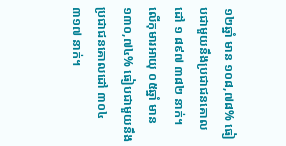១២ឆ្នាំ មាន ១០៨,៧៨% ធៀបជាមួយនឹងប្រជាជនគោលដៅ ១ ៨៩៧ ៣៨២ នាក់។ លើកុមារអាយុ ០៥ឆ្នាំ មាន ១៣០,៧៤% ធៀបជាមួយនឹងប្រជាជនគោលដៅ ៣០៤ ៣១៧ នាក់។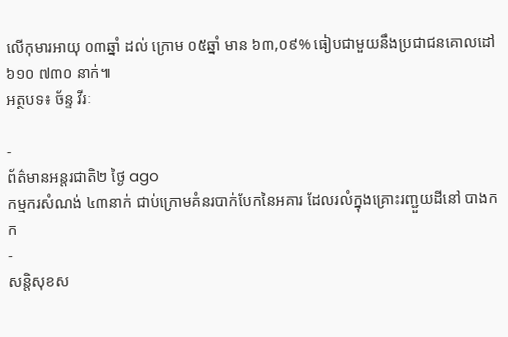លើកុមារអាយុ ០៣ឆ្នាំ ដល់ ក្រោម ០៥ឆ្នាំ មាន ៦៣,០៩% ធៀបជាមួយនឹងប្រជាជនគោលដៅ ៦១០ ៧៣០ នាក់៕
អត្ថបទ៖ ច័ន្ទ វីរៈ

-
ព័ត៌មានអន្ដរជាតិ២ ថ្ងៃ ago
កម្មករសំណង់ ៤៣នាក់ ជាប់ក្រោមគំនរបាក់បែកនៃអគារ ដែលរលំក្នុងគ្រោះរញ្ជួយដីនៅ បាងកក
-
សន្តិសុខស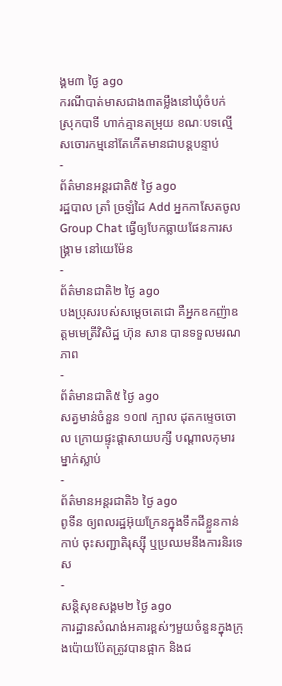ង្គម៣ ថ្ងៃ ago
ករណីបាត់មាសជាង៣តម្លឹងនៅឃុំចំបក់ ស្រុកបាទី ហាក់គ្មានតម្រុយ ខណៈបទល្មើសចោរកម្មនៅតែកើតមានជាបន្តបន្ទាប់
-
ព័ត៌មានអន្ដរជាតិ៥ ថ្ងៃ ago
រដ្ឋបាល ត្រាំ ច្រឡំដៃ Add អ្នកកាសែតចូល Group Chat ធ្វើឲ្យបែកធ្លាយផែនការសង្គ្រាម នៅយេម៉ែន
-
ព័ត៌មានជាតិ២ ថ្ងៃ ago
បងប្រុសរបស់សម្ដេចតេជោ គឺអ្នកឧកញ៉ាឧត្តមមេត្រីវិសិដ្ឋ ហ៊ុន សាន បានទទួលមរណភាព
-
ព័ត៌មានជាតិ៥ ថ្ងៃ ago
សត្វមាន់ចំនួន ១០៧ ក្បាល ដុតកម្ទេចចោល ក្រោយផ្ទុះផ្ដាសាយបក្សី បណ្តាលកុមារម្នាក់ស្លាប់
-
ព័ត៌មានអន្ដរជាតិ៦ ថ្ងៃ ago
ពូទីន ឲ្យពលរដ្ឋអ៊ុយក្រែនក្នុងទឹកដីខ្លួនកាន់កាប់ ចុះសញ្ជាតិរុស្ស៊ី ឬប្រឈមនឹងការនិរទេស
-
សន្តិសុខសង្គម២ ថ្ងៃ ago
ការដ្ឋានសំណង់អគារខ្ពស់ៗមួយចំនួនក្នុងក្រុងប៉ោយប៉ែតត្រូវបានផ្អាក និងជ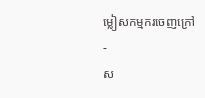ម្លៀសកម្មករចេញក្រៅ
-
ស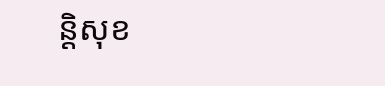ន្តិសុខ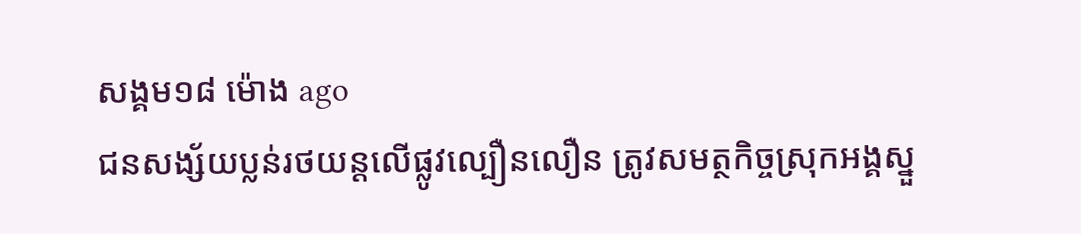សង្គម១៨ ម៉ោង ago
ជនសង្ស័យប្លន់រថយន្តលើផ្លូវល្បឿនលឿន ត្រូវសមត្ថកិច្ចស្រុកអង្គស្នួ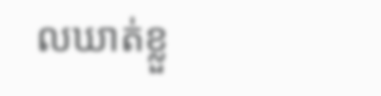លឃាត់ខ្លួ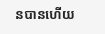នបានហើយ